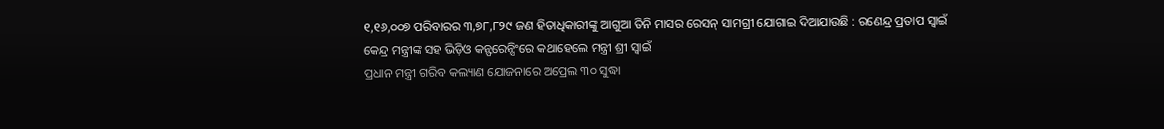୧,୧୬,୦୦୭ ପରିବାରର ୩,୭୮,୮୨୯ ଜଣ ହିତାଧିକାରୀଙ୍କୁ ଆଗୁଆ ତିନି ମାସର ରେସନ୍ ସାମଗ୍ରୀ ଯୋଗାଇ ଦିଆଯାଉଛି : ରଣେନ୍ଦ୍ର ପ୍ରତାପ ସ୍ୱାଇଁ
କେନ୍ଦ୍ର ମନ୍ତ୍ରୀଙ୍କ ସହ ଭିଡ଼ିଓ କନ୍ଫରେନ୍ସିଂରେ କଥାହେଲେ ମନ୍ତ୍ରୀ ଶ୍ରୀ ସ୍ୱାଇଁ
ପ୍ରଧାନ ମନ୍ତ୍ରୀ ଗରିବ କଲ୍ୟାଣ ଯୋଜନାରେ ଅପ୍ରେଲ ୩୦ ସୁଦ୍ଧା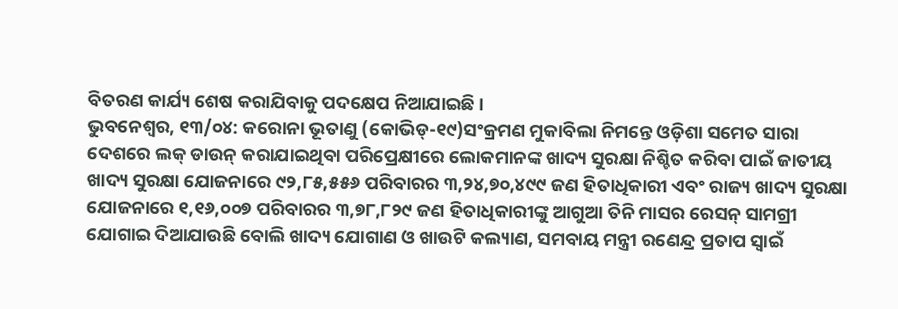ବିତରଣ କାର୍ଯ୍ୟ ଶେଷ କରାଯିବାକୁ ପଦକ୍ଷେପ ନିଆଯାଇଛି ।
ଭୁବନେଶ୍ୱର, ୧୩/୦୪: କରୋନା ଭୂତାଣୁ (କୋଭିଡ୍-୧୯)ସଂକ୍ରମଣ ମୁକାବିଲା ନିମନ୍ତେ ଓଡ଼ିଶା ସମେତ ସାରା ଦେଶରେ ଲକ୍ ଡାଉନ୍ କରାଯାଇଥିବା ପରିପ୍ରେକ୍ଷୀରେ ଲୋକମାନଙ୍କ ଖାଦ୍ୟ ସୁରକ୍ଷା ନିଶ୍ଚିତ କରିବା ପାଇଁ ଜାତୀୟ ଖାଦ୍ୟ ସୁରକ୍ଷା ଯୋଜନାରେ ୯୨,୮୫,୫୫୬ ପରିବାରର ୩,୨୪,୭୦,୪୯୯ ଜଣ ହିତାଧିକାରୀ ଏବଂ ରାଜ୍ୟ ଖାଦ୍ୟ ସୁରକ୍ଷା ଯୋଜନାରେ ୧,୧୬,୦୦୭ ପରିବାରର ୩,୭୮,୮୨୯ ଜଣ ହିତାଧିକାରୀଙ୍କୁ ଆଗୁଆ ତିନି ମାସର ରେସନ୍ ସାମଗ୍ରୀ ଯୋଗାଇ ଦିଆଯାଉଛି ବୋଲି ଖାଦ୍ୟ ଯୋଗାଣ ଓ ଖାଉଟି କଲ୍ୟାଣ, ସମବାୟ ମନ୍ତ୍ରୀ ରଣେନ୍ଦ୍ର ପ୍ରତାପ ସ୍ୱାଇଁ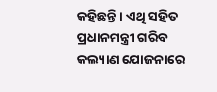କହିଛନ୍ତି । ଏଥି ସହିତ ପ୍ରଧାନମନ୍ତ୍ରୀ ଗରିବ କଲ୍ୟାଣ ଯୋଜନାରେ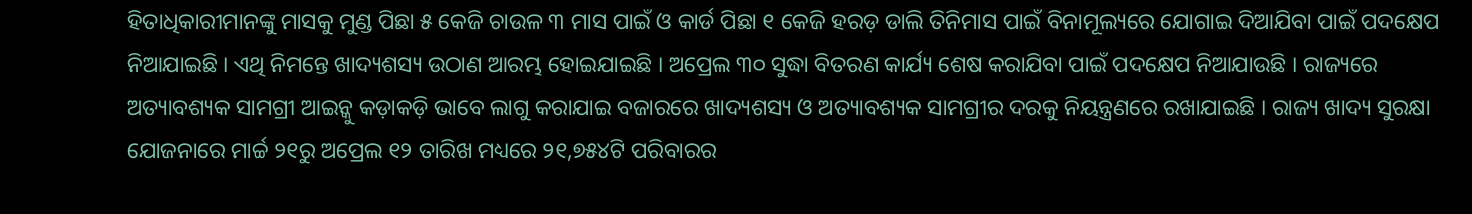ହିତାଧିକାରୀମାନଙ୍କୁ ମାସକୁ ମୁଣ୍ଡ ପିଛା ୫ କେଜି ଚାଉଳ ୩ ମାସ ପାଇଁ ଓ କାର୍ଡ ପିଛା ୧ କେଜି ହରଡ଼ ଡାଲି ତିନିମାସ ପାଇଁ ବିନାମୂଲ୍ୟରେ ଯୋଗାଇ ଦିଆଯିବା ପାଇଁ ପଦକ୍ଷେପ ନିଆଯାଇଛି । ଏଥି ନିମନ୍ତେ ଖାଦ୍ୟଶସ୍ୟ ଉଠାଣ ଆରମ୍ଭ ହୋଇଯାଇଛି । ଅପ୍ରେଲ ୩୦ ସୁଦ୍ଧା ବିତରଣ କାର୍ଯ୍ୟ ଶେଷ କରାଯିବା ପାଇଁ ପଦକ୍ଷେପ ନିଆଯାଉଛି । ରାଜ୍ୟରେ ଅତ୍ୟାବଶ୍ୟକ ସାମଗ୍ରୀ ଆଇନ୍କୁ କଡ଼ାକଡ଼ି ଭାବେ ଲାଗୁ କରାଯାଇ ବଜାରରେ ଖାଦ୍ୟଶସ୍ୟ ଓ ଅତ୍ୟାବଶ୍ୟକ ସାମଗ୍ରୀର ଦରକୁ ନିୟନ୍ତ୍ରଣରେ ରଖାଯାଇଛି । ରାଜ୍ୟ ଖାଦ୍ୟ ସୁରକ୍ଷା ଯୋଜନାରେ ମାର୍ଚ୍ଚ ୨୧ରୁ ଅପ୍ରେଲ ୧୨ ତାରିଖ ମଧ୍ୟରେ ୨୧,୭୫୪ଟି ପରିବାରର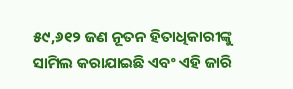୫୯,୬୧୨ ଜଣ ନୂତନ ହିତାଧିକାରୀଙ୍କୁ ସାମିଲ କରାଯାଇଛି ଏବଂ ଏହି ଜାରି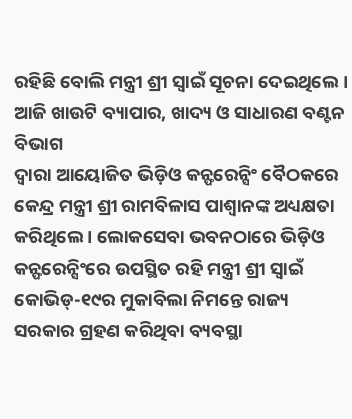ରହିଛି ବୋଲି ମନ୍ତ୍ରୀ ଶ୍ରୀ ସ୍ୱାଇଁ ସୂଚନା ଦେଇଥିଲେ ।
ଆଜି ଖାଉଟି ବ୍ୟାପାର, ଖାଦ୍ୟ ଓ ସାଧାରଣ ବଣ୍ଟନ ବିଭାଗ
ଦ୍ୱାରା ଆୟୋଜିତ ଭିଡ଼ିଓ କନ୍ଫରେନ୍ସିଂ ବୈଠକରେ କେନ୍ଦ୍ର ମନ୍ତ୍ରୀ ଶ୍ରୀ ରାମବିଳାସ ପାଶ୍ୱାନଙ୍କ ଅଧ୍ୟକ୍ଷତା କରିଥିଲେ । ଲୋକସେବା ଭବନଠାରେ ଭିଡ଼ିଓ କନ୍ଫରେନ୍ସିଂରେ ଉପସ୍ଥିତ ରହି ମନ୍ତ୍ରୀ ଶ୍ରୀ ସ୍ୱାଇଁ କୋଭିଡ୍-୧୯ର ମୁକାବିଲା ନିମନ୍ତେ ରାଜ୍ୟ ସରକାର ଗ୍ରହଣ କରିଥିବା ବ୍ୟବସ୍ଥା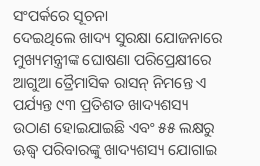ସଂପର୍କରେ ସୂଚନା
ଦେଇଥିଲେ ଖାଦ୍ୟ ସୁରକ୍ଷା ଯୋଜନାରେ ମୁଖ୍ୟମନ୍ତ୍ରୀଙ୍କ ଘୋଷଣା ପରିପ୍ରେକ୍ଷୀରେ ଆଗୁଆ ତ୍ରୈମାସିକ ରାସନ୍ ନିମନ୍ତେ ଏ ପର୍ଯ୍ୟନ୍ତ ୯୩ ପ୍ରତିଶତ ଖାଦ୍ୟଶସ୍ୟ ଉଠାଣ ହୋଇଯାଇଛି ଏବଂ ୫୫ ଲକ୍ଷରୁ ଊଦ୍ଧ୍ୱ ପରିବାରଙ୍କୁ ଖାଦ୍ୟଶସ୍ୟ ଯୋଗାଇ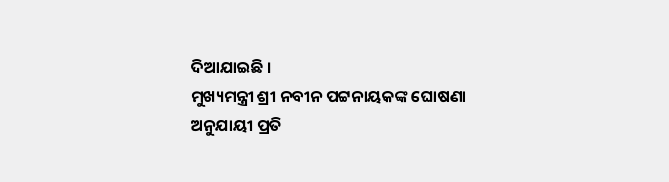ଦିଆଯାଇଛି ।
ମୁଖ୍ୟମନ୍ତ୍ରୀ ଶ୍ରୀ ନବୀନ ପଟ୍ଟନାୟକଙ୍କ ଘୋଷଣା ଅନୁଯାୟୀ ପ୍ରତି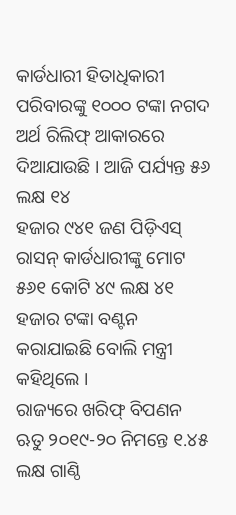କାର୍ଡଧାରୀ ହିତାଧିକାରୀ ପରିବାରଙ୍କୁ ୧୦୦୦ ଟଙ୍କା ନଗଦ ଅର୍ଥ ରିଲିଫ୍ ଆକାରରେ ଦିଆଯାଉଛି । ଆଜି ପର୍ଯ୍ୟନ୍ତ ୫୬ ଲକ୍ଷ ୧୪
ହଜାର ୯୪୧ ଜଣ ପିଡ଼ିଏସ୍ ରାସନ୍ କାର୍ଡଧାରୀଙ୍କୁ ମୋଟ ୫୬୧ କୋଟି ୪୯ ଲକ୍ଷ ୪୧ ହଜାର ଟଙ୍କା ବଣ୍ଟନ କରାଯାଇଛି ବୋଲି ମନ୍ତ୍ରୀ କହିଥିଲେ ।
ରାଜ୍ୟରେ ଖରିଫ୍ ବିପଣନ ଋତୁ ୨୦୧୯-୨୦ ନିମନ୍ତେ ୧.୪୫ ଲକ୍ଷ ଗାଣ୍ଠି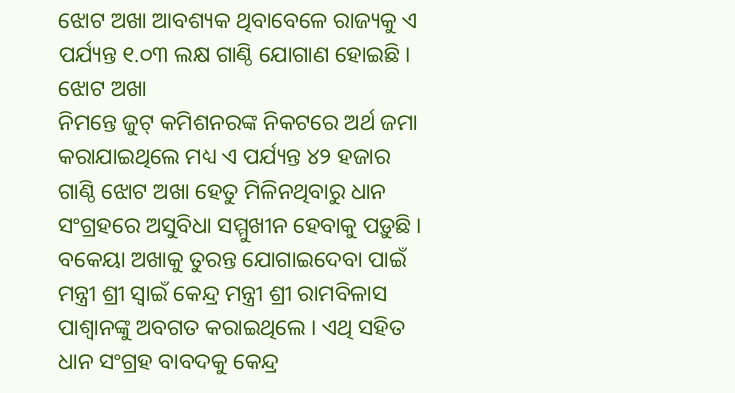ଝୋଟ ଅଖା ଆବଶ୍ୟକ ଥିବାବେଳେ ରାଜ୍ୟକୁ ଏ ପର୍ଯ୍ୟନ୍ତ ୧.୦୩ ଲକ୍ଷ ଗାଣ୍ଠି ଯୋଗାଣ ହୋଇଛି । ଝୋଟ ଅଖା
ନିମନ୍ତେ ଜୁଟ୍ କମିଶନରଙ୍କ ନିକଟରେ ଅର୍ଥ ଜମା କରାଯାଇଥିଲେ ମଧ୍ୟ ଏ ପର୍ଯ୍ୟନ୍ତ ୪୨ ହଜାର ଗାଣ୍ଠି ଝୋଟ ଅଖା ହେତୁ ମିଳିନଥିବାରୁ ଧାନ ସଂଗ୍ରହରେ ଅସୁବିଧା ସମ୍ମୁଖୀନ ହେବାକୁ ପଡ଼ୁଛି । ବକେୟା ଅଖାକୁ ତୁରନ୍ତ ଯୋଗାଇଦେବା ପାଇଁ ମନ୍ତ୍ରୀ ଶ୍ରୀ ସ୍ୱାଇଁ କେନ୍ଦ୍ର ମନ୍ତ୍ରୀ ଶ୍ରୀ ରାମବିଳାସ ପାଶ୍ୱାନଙ୍କୁ ଅବଗତ କରାଇଥିଲେ । ଏଥି ସହିତ ଧାନ ସଂଗ୍ରହ ବାବଦକୁ କେନ୍ଦ୍ର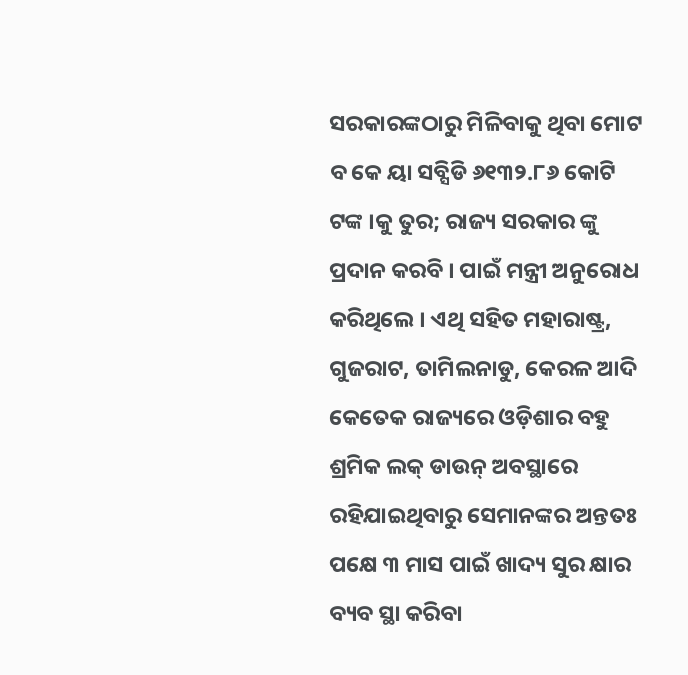ସରକାରଙ୍କଠାରୁ ମିଳିବାକୁ ଥିବା ମୋଟ
ବ କେ ୟା ସବ୍ସିଡି ୬୧୩୨.୮୬ କୋଟି ଟଙ୍କ ।କୁ ତୁର; ରାଜ୍ୟ ସରକାର ଙ୍କୁ ପ୍ରଦାନ କରବି । ପାଇଁ ମନ୍ତ୍ରୀ ଅନୁରୋଧ କରିଥିଲେ । ଏଥି ସହିତ ମହାରାଷ୍ଟ୍ର, ଗୁଜରାଟ, ତାମିଲନାଡୁ, କେରଳ ଆଦି କେତେକ ରାଜ୍ୟରେ ଓଡ଼ିଶାର ବହୁ ଶ୍ରମିକ ଲକ୍ ଡାଉନ୍ ଅବସ୍ଥାରେ ରହିଯାଇଥିବାରୁ ସେମାନଙ୍କର ଅନ୍ତତଃ ପକ୍ଷେ ୩ ମାସ ପାଇଁ ଖାଦ୍ୟ ସୁର କ୍ଷାର ବ୍ୟବ ସ୍ଥା କରିବା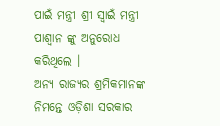ପାଇଁ ମନ୍ତ୍ରୀ ଶ୍ରୀ ସ୍ୱାଇଁ ମନ୍ତ୍ରୀ ପାଶ୍ୱାନ ଙ୍କୁ ଅନୁରୋଧ କରିଥିଲେ ।
ଅନ୍ୟ ରାଜ୍ୟର ଶ୍ରମିକମାନଙ୍କ ନିମନ୍ତେ ଓଡ଼ିଶା ସରକାର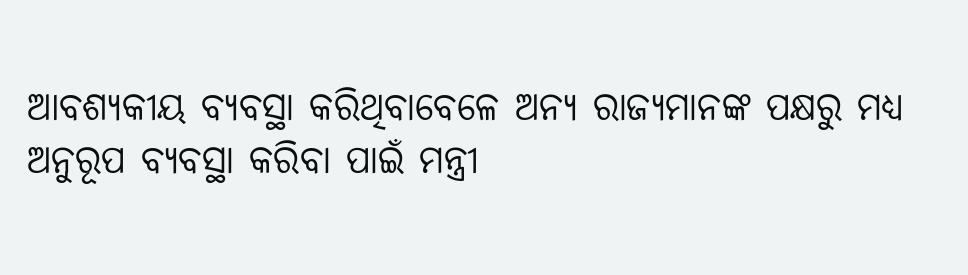ଆବଶ୍ୟକୀୟ ବ୍ୟବସ୍ଥା କରିଥିବାବେଳେ ଅନ୍ୟ ରାଜ୍ୟମାନଙ୍କ ପକ୍ଷରୁ ମଧ୍ୟ ଅନୁରୂପ ବ୍ୟବସ୍ଥା କରିବା ପାଇଁ ମନ୍ତ୍ରୀ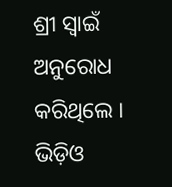ଶ୍ରୀ ସ୍ୱାଇଁ ଅନୁରୋଧ କରିଥିଲେ । ଭିଡ଼ିଓ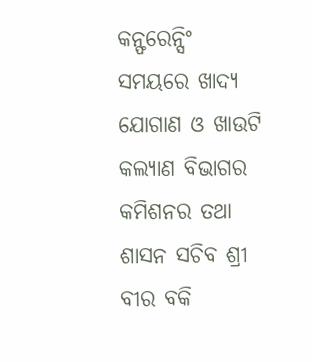କନ୍ଫରେନ୍ସିଂ ସମୟରେ ଖାଦ୍ୟ ଯୋଗାଣ ଓ ଖାଉଟି କଲ୍ୟାଣ ବିଭାଗର କମିଶନର ତଥା ଶାସନ ସଚିବ ଶ୍ରୀ ବୀର ବକି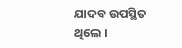ଯାଦବ ଉପସ୍ଥିତ ଥିଲେ ।